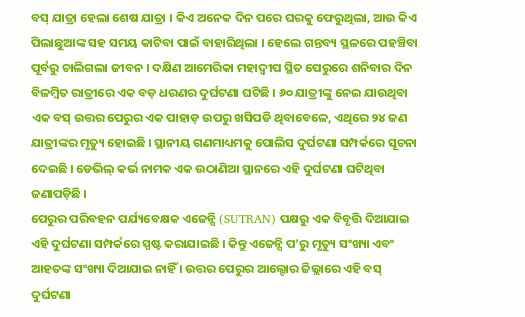ବସ୍ ଯାତ୍ରା ହେଲା ଶେଷ ଯାତ୍ରା । କିଏ ଅନେକ ଦିନ ପରେ ଘରକୁ ଫେରୁଥିଲା, ଆଉ କିଏ ପିଲାଛୁଆଙ୍କ ସହ ସମୟ କାଟିବା ପାଇଁ ବାହାରିଥିଲା । ହେଲେ ଗନ୍ତବ୍ୟ ସ୍ଥଳରେ ପହଞ୍ଚିବା ପୂର୍ବରୁ ଚାଲିଗଲା ଜୀବନ । ଦକ୍ଷିଣ ଆମେରିକା ମହାଦ୍ୱୀପ ସ୍ଥିତ ପେରୁରେ ଶନିବାର ଦିନ ବିଳମ୍ବିତ ରାତ୍ରୀରେ ଏକ ବଡ଼ ଧରଣର ଦୁର୍ଘଟଣା ଘଟିଛି । ୬୦ ଯାତ୍ରୀଙ୍କୁ ନେଇ ଯାଉଥିବା ଏକ ବସ୍ ଉତ୍ତର ପେରୁର ଏକ ପାହାଡ଼ ଉପରୁ ଖସିପଡି ଥିବାବେଳେ, ଏଥିରେ ୨୪ ଜଣ ଯାତ୍ରୀଙ୍କର ମୃତ୍ୟୁ ହୋଇଛି । ସ୍ଥାନୀୟ ଗଣମାଧ୍ୟମକୁ ପୋଲିସ ଦୁର୍ଘଟଣା ସମ୍ପର୍କରେ ସୂଚନା ଦେଇଛି । ଡେଭିଲ୍ କର୍ଭ ନାମକ ଏକ ଉଠାଣିଆ ସ୍ଥାନରେ ଏହି ଦୁର୍ଘଟଣା ଘଟିଥିବା ଜଣାପଡ଼ିଛି ।
ପେରୁର ପରିବହନ ପର୍ଯ୍ୟବେକ୍ଷକ ଏଜେନ୍ସି (SUTRAN) ପକ୍ଷରୁ ଏକ ବିବୃତ୍ତି ଦିଆଯାଇ ଏହି ଦୁର୍ଘଟଣା ସମ୍ପର୍କରେ ସ୍ପଷ୍ଟ କରାଯାଇଛି । କିନ୍ତୁ ଏଜେନ୍ସି ପ’ରୁ ମୃତ୍ୟୁ ସଂଖ୍ୟା ଏବଂ ଆହତଙ୍କ ସଂଖ୍ୟା ଦିଆଯାଇ ନାହିଁ । ଉତ୍ତର ପେରୁର ଆଲ୍ଟୋର ଜିଲ୍ଲାରେ ଏହି ବସ୍ ଦୁର୍ଘଟଣା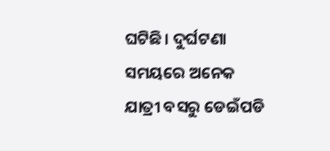ଘଟିଛି। ଦୁର୍ଘଟଣା ସମୟରେ ଅନେକ ଯାତ୍ରୀ ବସରୁ ଡେଇଁପଡି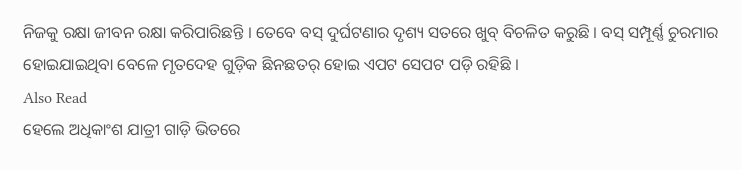ନିଜକୁ ରକ୍ଷା ଜୀବନ ରକ୍ଷା କରିପାରିଛନ୍ତି । ତେବେ ବସ୍ ଦୁର୍ଘଟଣାର ଦୃଶ୍ୟ ସତରେ ଖୁବ୍ ବିଚଳିତ କରୁଛି । ବସ୍ ସମ୍ପୂର୍ଣ୍ଣ ଚୁରମାର ହୋଇଯାଇଥିବା ବେଳେ ମୃତଦେହ ଗୁଡ଼ିକ ଛିନଛତର୍ ହୋଇ ଏପଟ ସେପଟ ପଡ଼ି ରହିଛି ।
Also Read
ହେଲେ ଅଧିକାଂଶ ଯାତ୍ରୀ ଗାଡ଼ି ଭିତରେ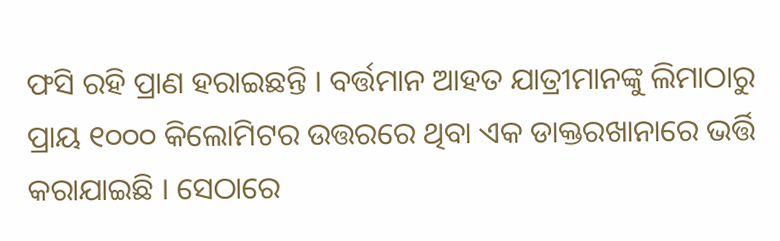ଫସି ରହି ପ୍ରାଣ ହରାଇଛନ୍ତି । ବର୍ତ୍ତମାନ ଆହତ ଯାତ୍ରୀମାନଙ୍କୁ ଲିମାଠାରୁ ପ୍ରାୟ ୧୦୦୦ କିଲୋମିଟର ଉତ୍ତରରେ ଥିବା ଏକ ଡାକ୍ତରଖାନାରେ ଭର୍ତ୍ତି କରାଯାଇଛି । ସେଠାରେ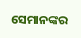ସେମାନଙ୍କର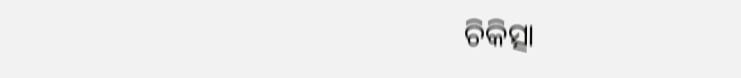ଚିକିତ୍ସା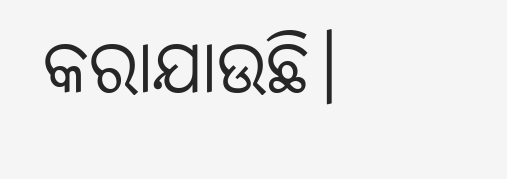କରାଯାଉଛି।